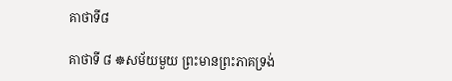គាថាទី៨

គាថាទី ៨ ☸សម័យមួយ ព្រះមានព្រះភាគទ្រង់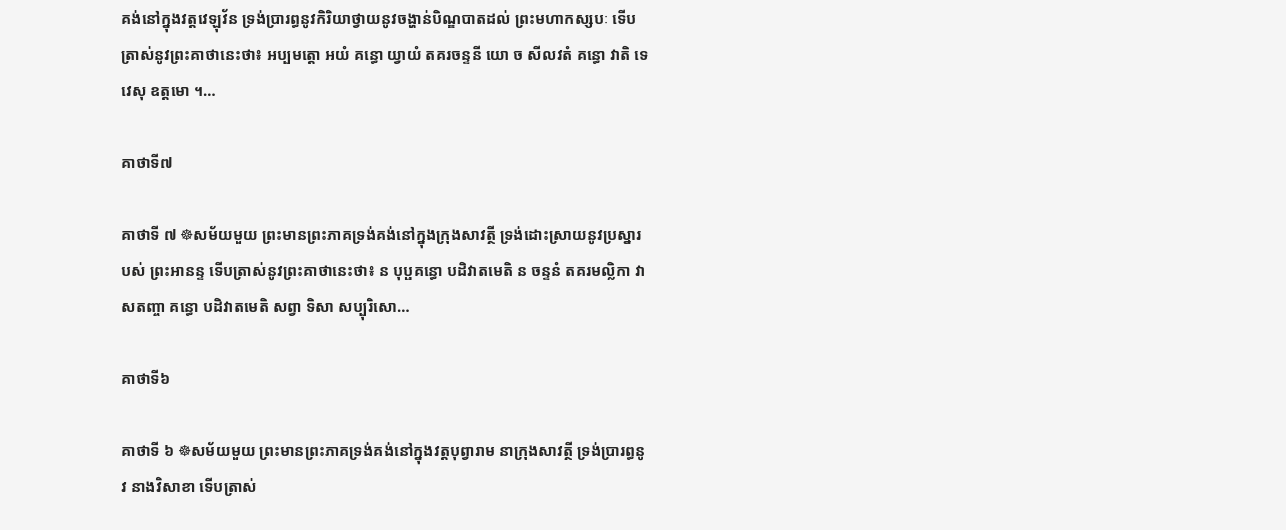គង់នៅក្នុងវត្តវេឡុវ័ន ទ្រង់ប្រារព្ធនូវកិរិយាថ្វាយនូវចង្ហាន់បិណ្ឌបាតដល់ ព្រះមហាកស្សបៈ ទើបត្រាស់នូវព្រះគាថានេះថា៖ អប្បមត្តោ អយំ គន្ធោ យ្វាយំ តគរចន្ទនី យោ ច សីលវតំ គន្ធោ វាតិ ទេវេសុ ឧត្តមោ ។…

គាថាទី៧

គាថាទី ៧ ☸សម័យមួយ ព្រះមានព្រះភាគទ្រង់គង់នៅក្នុងក្រុងសាវត្ថី ទ្រង់ដោះស្រាយនូវប្រស្នារបស់ ព្រះអានន្ទ ទើបត្រាស់នូវព្រះគាថានេះថា៖ ន បុប្ផគន្ធោ បដិវាតមេតិ ន ចន្ទនំ តគរមល្លិកា វា សតញ្ចា គន្ធោ បដិវាតមេតិ សព្វា ទិសា សប្បុរិសោ…

គាថាទី៦

គាថាទី ៦ ☸សម័យមួយ ព្រះមានព្រះភាគទ្រង់គង់នៅក្នុងវត្តបុព្វារាម នាក្រុងសាវត្ថី ទ្រង់ប្រារព្ធនូវ នាងវិសាខា ទើបត្រាស់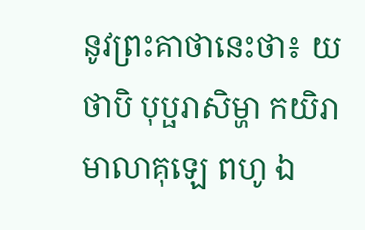នូវព្រះគាថានេះថា៖ យថាបិ បុប្ផរាសិម្ហា កយិរា មាលាគុឡេ ពហូ ឯ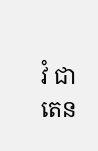វំ ជាតេន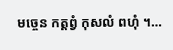មច្ចេន កត្តព្វំ កុសលំ ពហុំ ។…